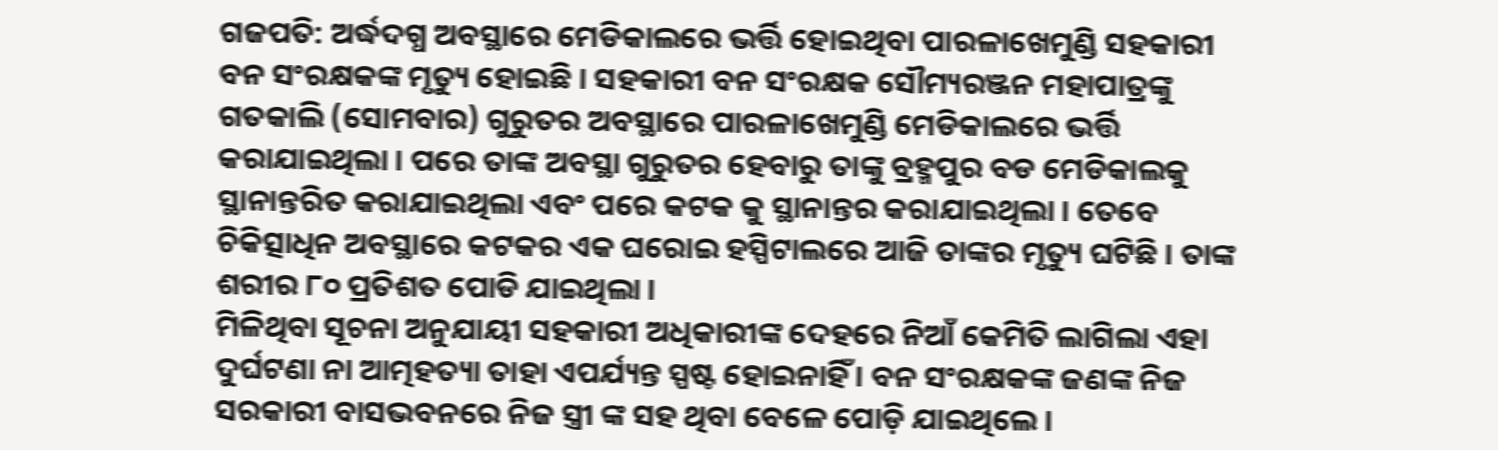ଗଜପତି: ଅର୍ଦ୍ଧଦଗ୍ଧ ଅବସ୍ଥାରେ ମେଡିକାଲରେ ଭର୍ତ୍ତି ହୋଇଥିବା ପାରଳାଖେମୁଣ୍ଡି ସହକାରୀ ବନ ସଂରକ୍ଷକଙ୍କ ମୃତ୍ୟୁ ହୋଇଛି । ସହକାରୀ ବନ ସଂରକ୍ଷକ ସୌମ୍ୟରଞ୍ଜନ ମହାପାତ୍ରଙ୍କୁ ଗତକାଲି (ସୋମବାର) ଗୁରୁତର ଅବସ୍ଥାରେ ପାରଳାଖେମୁଣ୍ଡି ମେଡିକାଲରେ ଭର୍ତ୍ତି କରାଯାଇଥିଲା । ପରେ ତାଙ୍କ ଅବସ୍ଥା ଗୁରୁତର ହେବାରୁ ତାଙ୍କୁ ବ୍ରହ୍ମପୁର ବଡ ମେଡିକାଲକୁ ସ୍ଥାନାନ୍ତରିତ କରାଯାଇଥିଲା ଏବଂ ପରେ କଟକ କୁ ସ୍ଥାନାନ୍ତର କରାଯାଇଥିଲା । ତେବେ ଚିକିତ୍ସାଧିନ ଅବସ୍ଥାରେ କଟକର ଏକ ଘରୋଇ ହସ୍ପିଟାଲରେ ଆଜି ତାଙ୍କର ମୃତ୍ୟୁ ଘଟିଛି । ତାଙ୍କ ଶରୀର ୮୦ ପ୍ରତିଶତ ପୋଡି ଯାଇଥିଲା ।
ମିଳିଥିବା ସୂଚନା ଅନୁଯାୟୀ ସହକାରୀ ଅଧିକାରୀଙ୍କ ଦେହରେ ନିଆଁ କେମିତି ଲାଗିଲା ଏହା ଦୁର୍ଘଟଣା ନା ଆତ୍ମହତ୍ୟା ତାହା ଏପର୍ଯ୍ୟନ୍ତ ସ୍ପଷ୍ଟ ହୋଇନାହିଁ । ବନ ସଂରକ୍ଷକଙ୍କ ଜଣଙ୍କ ନିଜ ସରକାରୀ ବାସଭବନରେ ନିଜ ସ୍ତ୍ରୀ ଙ୍କ ସହ ଥିବା ବେଳେ ପୋଡ଼ି ଯାଇଥିଲେ ।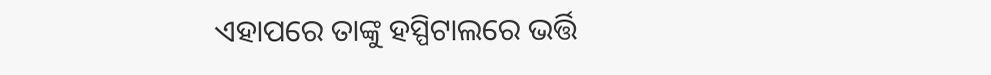ଏହାପରେ ତାଙ୍କୁ ହସ୍ପିଟାଲରେ ଭର୍ତ୍ତି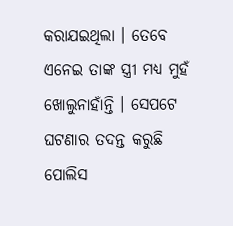କରାଯଇଥିଲା । ତେବେ ଏନେଇ ତାଙ୍କ ସ୍ତ୍ରୀ ମଧ୍ୟ ମୁହଁ ଖୋଲୁନାହାଁନ୍ତି । ସେପଟେ ଘଟଣାର ତଦନ୍ତ କରୁଛି ପୋଲିସ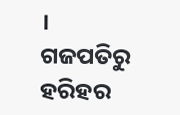।
ଗଜପତିରୁ ହରିହର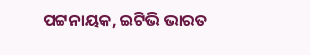ପଟ୍ଟନାୟକ, ଇଟିଭି ଭାରତ